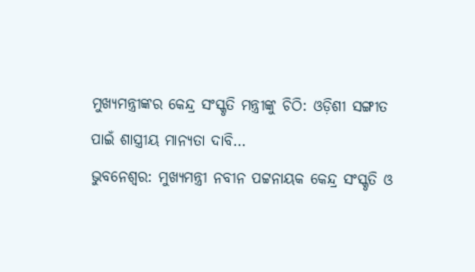ମୁଖ୍ୟମନ୍ତ୍ରୀଙ୍କର କେନ୍ଦ୍ର ସଂସ୍କୃତି ମନ୍ତ୍ରୀଙ୍କୁ ଚିଠି: ଓଡ଼ିଶୀ ସଙ୍ଗୀତ ପାଇଁ ଶାସ୍ତ୍ରୀୟ ମାନ୍ୟତା ଦାବି…
ଭୁବନେଶ୍ୱର: ମୁଖ୍ୟମନ୍ତ୍ରୀ ନବୀନ ପଟ୍ଟନାୟକ କେନ୍ଦ୍ର ସଂସ୍କୃତି ଓ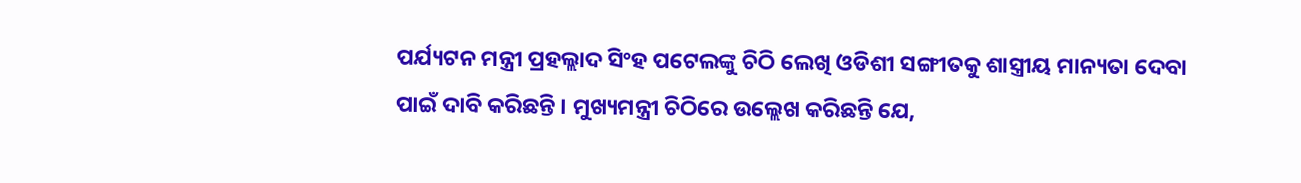ପର୍ଯ୍ୟଟନ ମନ୍ତ୍ରୀ ପ୍ରହଲ୍ଲାଦ ସିଂହ ପଟେଲଙ୍କୁ ଚିଠି ଲେଖି ଓଡିଶୀ ସଙ୍ଗୀତକୁ ଶାସ୍ତ୍ରୀୟ ମାନ୍ୟତା ଦେବା ପାଇଁ ଦାବି କରିଛନ୍ତି । ମୁଖ୍ୟମନ୍ତ୍ରୀ ଚିଠିରେ ଉଲ୍ଲେଖ କରିଛନ୍ତି ଯେ,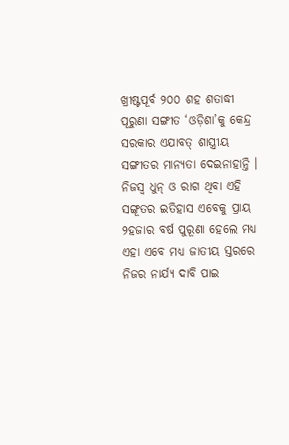ଖ୍ରୀଷ୍ଟପୂର୍ବ ୨୦୦ ଶହ ଶତାଦ୍ଧୀ ପୂରୁଣା ସଙ୍ଗୀତ ‘ଓଡ଼ିଶା’କୁ କେନ୍ଦ୍ର ସରକାର ଏଯାବତ୍ ଶାସ୍ତ୍ରୀୟ ସଙ୍ଗୀତର ମାନ୍ୟତା ଦେଇନାହାନ୍ତି । ନିଜସ୍ୱ ଧୁନ୍ ଓ ରାଗ ଥିବା ଏହି ସଙ୍ଗୂତର ଇତିହାସ ଏବେକୁ ପ୍ରାୟ ୨ହଜାର ବର୍ଷ ପୁରୂଣା ହେଲେ ମଧ୍ୟ ଏହା ଏବେ ମଧ୍ୟ ଜାତୀୟ ସ୍ତରରେ ନିଜର ନାର୍ଯ୍ୟ ଦାବି ପାଇ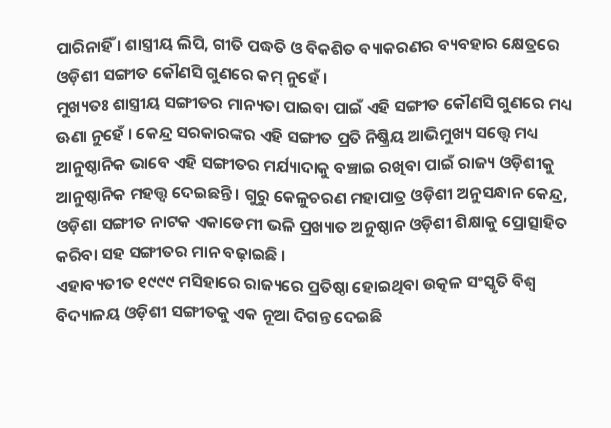ପାରିନାହିଁ । ଶାସ୍ତ୍ରୀୟ ଲିପି, ଗୀତି ପଦ୍ଧତି ଓ ବିକଶିତ ବ୍ୟାକରଣର ବ୍ୟବହାର କ୍ଷେତ୍ରରେ ଓଡ଼ିଶୀ ସଙ୍ଗୀତ କୌଣସି ଗୁଣରେ କମ୍ ନୁହେଁ ।
ମୁଖ୍ୟତଃ ଶାସ୍ତ୍ରୀୟ ସଙ୍ଗୀତର ମାନ୍ୟତା ପାଇବା ପାଇଁ ଏହି ସଙ୍ଗୀତ କୌଣସି ଗୁଣରେ ମଧ୍ୟ ଊଣା ନୁହେଁ । କେନ୍ଦ୍ର ସରକାରଙ୍କର ଏହି ସଙ୍ଗୀତ ପ୍ରତି ନିଷ୍କ୍ରିୟ ଆଭିମୁଖ୍ୟ ସତ୍ତ୍ୱେ ମଧ୍ୟ ଆନୁଷ୍ଠାନିକ ଭାବେ ଏହି ସଙ୍ଗୀତର ମର୍ଯ୍ୟାଦାକୁ ବଞ୍ଚାଇ ରଖିବା ପାଇଁ ରାଜ୍ୟ ଓଡ଼ିଶୀକୁ ଆନୁଷ୍ଠାନିକ ମହତ୍ତ୍ୱ ଦେଇଛନ୍ତି । ଗୁରୁ କେଳୁଚରଣ ମହାପାତ୍ର ଓଡ଼ିଶୀ ଅନୁସନ୍ଧାନ କେନ୍ଦ୍ର, ଓଡ଼ିଶା ସଙ୍ଗୀତ ନାଟକ ଏକାଡେମୀ ଭଳି ପ୍ରଖ୍ୟାତ ଅନୁଷ୍ଠାନ ଓଡ଼ିଶୀ ଶିକ୍ଷାକୁ ପ୍ରୋତ୍ସାହିତ କରିବା ସହ ସଙ୍ଗୀତର ମାନ ବଢ଼ାଇଛି ।
ଏହାବ୍ୟତୀତ ୧୯୯୯ ମସିହାରେ ରାଜ୍ୟରେ ପ୍ରତିଷ୍ଠା ହୋଇଥିବା ଉତ୍କଳ ସଂସ୍କୃତି ବିଶ୍ୱ ବିଦ୍ୟାଳୟ ଓଡ଼ିଶୀ ସଙ୍ଗୀତକୁ ଏକ ନୂଆ ଦିଗନ୍ତ ଦେଇଛି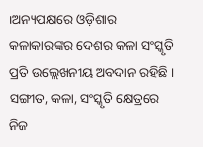।ଅନ୍ୟପକ୍ଷରେ ଓଡ଼ିଶାର କଳାକାରଙ୍କର ଦେଶର କଳା ସଂସ୍କୃତି ପ୍ରତି ଉଲ୍ଲେଖନୀୟ ଅବଦାନ ରହିଛି । ସଙ୍ଗୀତ, କଳା, ସଂସ୍କୃତି କ୍ଷେତ୍ରରେ ନିଜ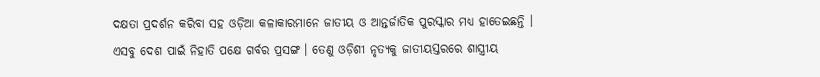ଦକ୍ଷତା ପ୍ରଦର୍ଶନ କରିବା ସହ ଓଡ଼ିଆ କଳାକାରମାନେ ଜାତୀୟ ଓ ଆନ୍ତର୍ଜାତିକ ପୁରସ୍କାର ମଧ୍ୟ ହାତେଇଛନ୍ତି ।
ଏସବୁ ଦେଶ ପାଇଁ ନିହାତି ପକ୍ଷେ ଗର୍ବର ପ୍ରସଙ୍ଗ । ତେଣୁ ଓଡ଼ିଶୀ ନୃତ୍ୟକୁ ଜାତୀୟସ୍ତରରେ ଶାସ୍ତ୍ରୀୟ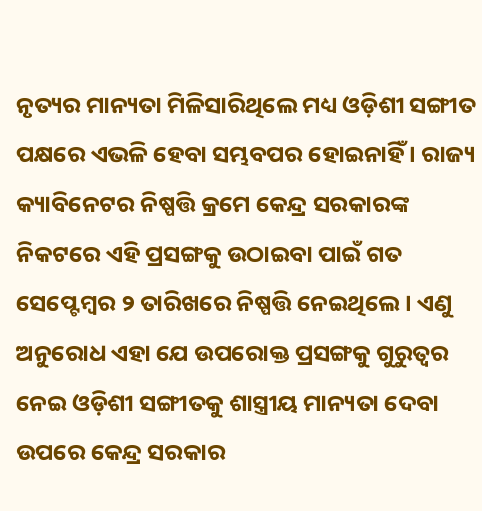ନୃତ୍ୟର ମାନ୍ୟତା ମିଳିସାରିଥିଲେ ମଧ୍ୟ ଓଡ଼ିଶୀ ସଙ୍ଗୀତ ପକ୍ଷରେ ଏଭଳି ହେବା ସମ୍ଭବପର ହୋଇନାହିଁ । ରାଜ୍ୟ କ୍ୟାବିନେଟର ନିଷ୍ପତ୍ତି କ୍ରମେ କେନ୍ଦ୍ର ସରକାରଙ୍କ ନିକଟରେ ଏହି ପ୍ରସଙ୍ଗକୁ ଉଠାଇବା ପାଇଁ ଗତ ସେପ୍ଟେମ୍ୱର ୨ ତାରିଖରେ ନିଷ୍ପତ୍ତି ନେଇଥିଲେ । ଏଣୁ ଅନୁରୋଧ ଏହା ଯେ ଉପରୋକ୍ତ ପ୍ରସଙ୍ଗକୁ ଗୁରୁତ୍ୱର ନେଇ ଓଡ଼ିଶୀ ସଙ୍ଗୀତକୁ ଶାସ୍ତ୍ରୀୟ ମାନ୍ୟତା ଦେବା ଉପରେ କେନ୍ଦ୍ର ସରକାର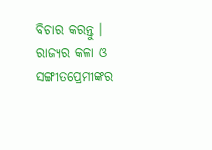ବିଚାର କରନ୍ତୁ । ରାଜ୍ୟର କଳା ଓ ସଙ୍ଗୀତପ୍ରେମୀଙ୍କର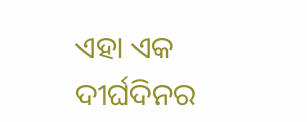ଏହା ଏକ ଦୀର୍ଘଦିନର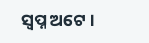ସ୍ୱପ୍ନ ଅଟେ ।